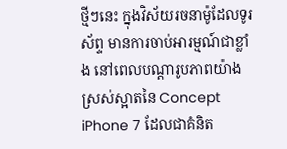ថ្មីៗនេះ ក្នុងវិស័យរចនាម៉ូដែលទូរស័ព្ទ មានការចាប់អារម្មណ៍ជាខ្លាំង នៅពេលបណ្ដារូបភាពយ៉ាង
ស្រស់ស្អាតនៃ Concept iPhone 7 ដែលជាគំនិត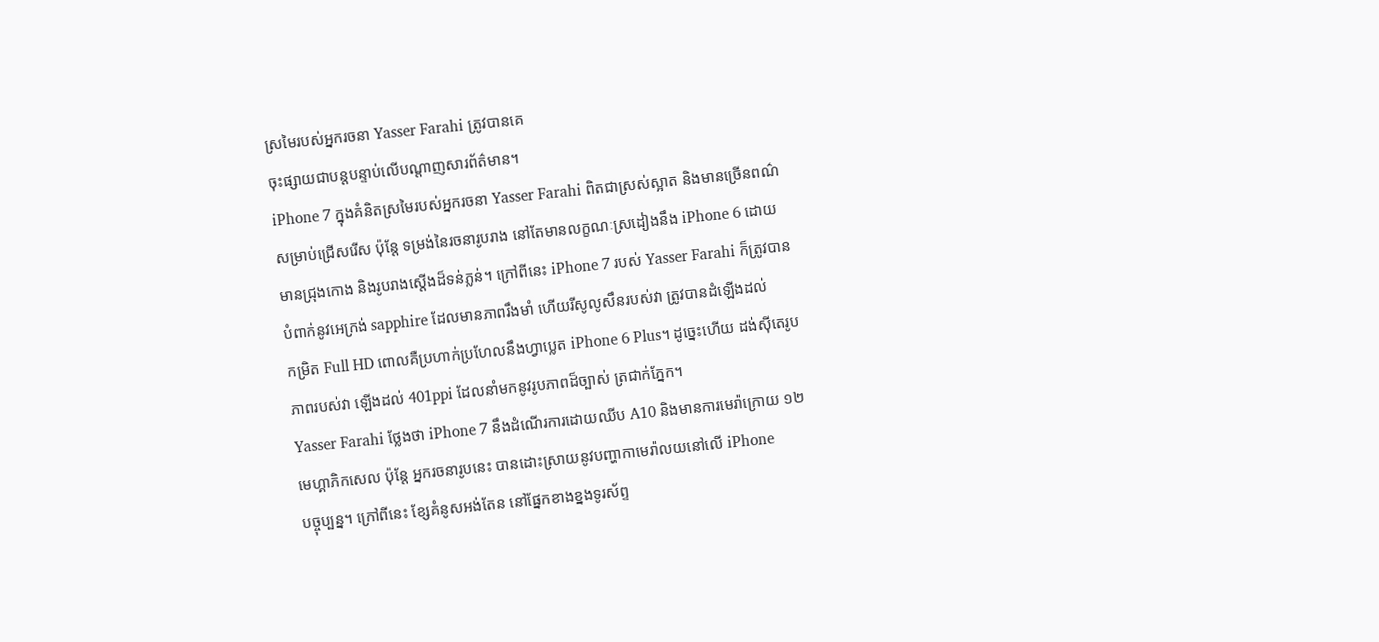ស្រមៃរបស់អ្នករចនា Yasser Farahi ត្រូវបានគេ
ចុះផ្សាយជាបន្តបន្ទាប់លើបណ្ដាញសារព័ត៌មាន។
iPhone 7 ក្នុងគំនិតស្រមៃរបស់អ្នករចនា Yasser Farahi ពិតជាស្រស់ស្អាត និងមានច្រើនពណ៌
សម្រាប់ជ្រើសរើស ប៉ុន្ដែ ទម្រង់នៃរចនារូបរាង នៅតែមានលក្ខណៈស្រដៀងនឹង iPhone 6 ដោយ
មានជ្រុងកោង និងរូបរាងស្ដើងដ៏ទន់ភ្លន់។ ក្រៅពីនេះ iPhone 7 របស់ Yasser Farahi ក៏ត្រូវបាន
បំពាក់នូវអេក្រង់ sapphire ដែលមានភាពរឹងមាំ ហើយរីសូលូសឹនរបស់វា ត្រូវបានដំឡើងដល់
កម្រិត Full HD ពោលគឺប្រហាក់ប្រហែលនឹងហ្វាប្លេត iPhone 6 Plus។ ដូច្នេះហើយ ដង់ស៊ីតេរូប
ភាពរបស់វា ឡើងដល់ 401ppi ដែលនាំមកនូវរូបភាពដ៏ច្បាស់ ត្រជាក់ភ្នែក។
Yasser Farahi ថ្លែងថា iPhone 7 នឹងដំណើរការដោយឈីប A10 និងមានការមេរ៉ាក្រោយ ១២
មេហ្គាភិកសេល ប៉ុន្ដែ អ្នករចនារូបនេះ បានដោះស្រាយនូវបញ្ហាកាមេរ៉ាលយនៅលើ iPhone
បច្ចុប្បន្ន។ ក្រៅពីនេះ ខ្សែគំនូសអង់តែន នៅផ្នែកខាងខ្នងទូរស័ព្ទ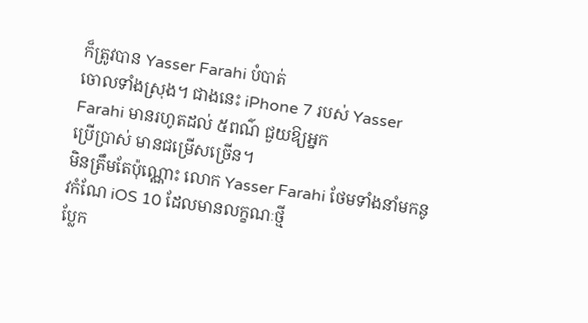ក៏ត្រូវបាន Yasser Farahi បំបាត់
ចោលទាំងស្រុង។ ជាងនេះ iPhone 7 របស់ Yasser Farahi មានរហូតដល់ ៥ពណ៌ ជួយឱ្យអ្នក
ប្រើប្រាស់ មានជម្រើសច្រើន។
មិនត្រឹមតែប៉ុណ្ណោះ លោក Yasser Farahi ថែមទាំងនាំមកនូវកំណែ iOS 10 ដែលមានលក្ខណៈថ្មី
ប្លែក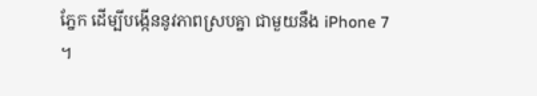ភ្នែក ដើម្បីបង្កើននូវភាពស្របគ្នា ជាមួយនឹង iPhone 7 ។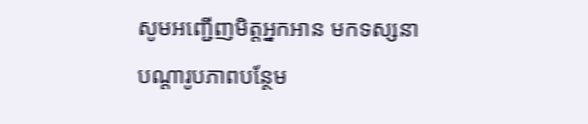សូមអញ្ជើញមិត្តអ្នកអាន មកទស្សនា
បណ្ដារូបភាពបន្ថែម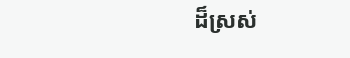ដ៏ស្រស់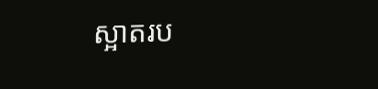ស្អាតរប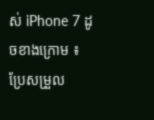ស់ iPhone 7 ដូចខាងក្រោម ៖
ប្រែសម្រួល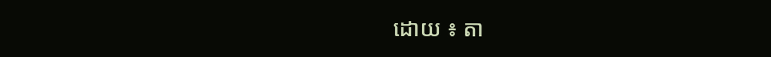ដោយ ៖ តា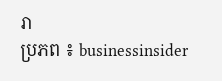រា
ប្រភព ៖ businessinsider